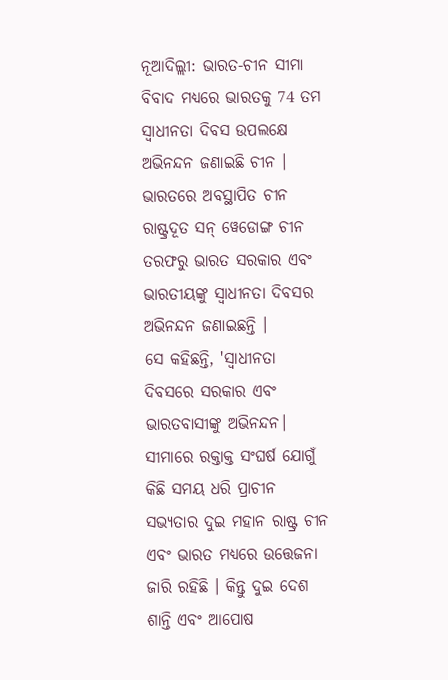ନୂଆଦିଲ୍ଲୀ: ଭାରତ-ଚୀନ ସୀମା ବିବାଦ ମଧ୍ୟରେ ଭାରତକୁ 74 ତମ ସ୍ବାଧୀନତା ଦିବସ ଉପଲକ୍ଷେ ଅଭିନନ୍ଦନ ଜଣାଇଛି ଚୀନ । ଭାରତରେ ଅବସ୍ଥାପିତ ଚୀନ ରାଷ୍ଟ୍ରଦୂତ ସନ୍ ୱେଡୋଙ୍ଗ ଚୀନ ତରଫରୁ ଭାରତ ସରକାର ଏବଂ ଭାରତୀୟଙ୍କୁ ସ୍ବାଧୀନତା ଦିବସର ଅଭିନନ୍ଦନ ଜଣାଇଛନ୍ତି ।
ସେ କହିଛନ୍ତି, 'ସ୍ବାଧୀନତା ଦିବସରେ ସରକାର ଏବଂ ଭାରତବାସୀଙ୍କୁ ଅଭିନନ୍ଦନ। ସୀମାରେ ରକ୍ତାକ୍ତ ସଂଘର୍ଷ ଯୋଗୁଁ କିଛି ସମୟ ଧରି ପ୍ରାଚୀନ ସଭ୍ୟତାର ଦୁଇ ମହାନ ରାଷ୍ଟ୍ର ଚୀନ ଏବଂ ଭାରତ ମଧ୍ୟରେ ଉତ୍ତେଜନା ଜାରି ରହିଛି । କିନ୍ତୁ ଦୁଇ ଦେଶ ଶାନ୍ତି ଏବଂ ଆପୋଷ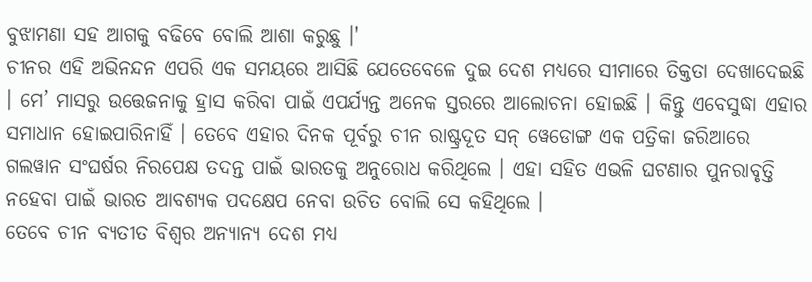ବୁଝାମଣା ସହ ଆଗକୁ ବଢିବେ ବୋଲି ଆଶା କରୁଛୁ ।'
ଚୀନର ଏହି ଅଭିନନ୍ଦନ ଏପରି ଏକ ସମୟରେ ଆସିଛି ଯେତେବେଳେ ଦୁଇ ଦେଶ ମଧ୍ୟରେ ସୀମାରେ ତିକ୍ତତା ଦେଖାଦେଇଛି । ମେ’ ମାସରୁ ଉତ୍ତେଜନାକୁ ହ୍ରାସ କରିବା ପାଇଁ ଏପର୍ଯ୍ୟନ୍ତ ଅନେକ ସ୍ତରରେ ଆଲୋଚନା ହୋଇଛି । କିନ୍ତୁ ଏବେସୁଦ୍ଧା ଏହାର ସମାଧାନ ହୋଇପାରିନାହିଁ । ତେବେ ଏହାର ଦିନକ ପୂର୍ବରୁ ଚୀନ ରାଷ୍ଟ୍ରଦୂତ ସନ୍ ୱେଡୋଙ୍ଗ ଏକ ପତ୍ରିକା ଜରିଆରେ ଗଲୱାନ ସଂଘର୍ଷର ନିରପେକ୍ଷ ତଦନ୍ତ ପାଇଁ ଭାରତକୁ ଅନୁରୋଧ କରିଥିଲେ । ଏହା ସହିତ ଏଭଳି ଘଟଣାର ପୁନରାବୃତ୍ତି ନହେବା ପାଇଁ ଭାରତ ଆବଶ୍ୟକ ପଦକ୍ଷେପ ନେବା ଉଚିତ ବୋଲି ସେ କହିଥିଲେ ।
ତେବେ ଚୀନ ବ୍ୟତୀତ ବିଶ୍ବର ଅନ୍ୟାନ୍ୟ ଦେଶ ମଧ୍ୟ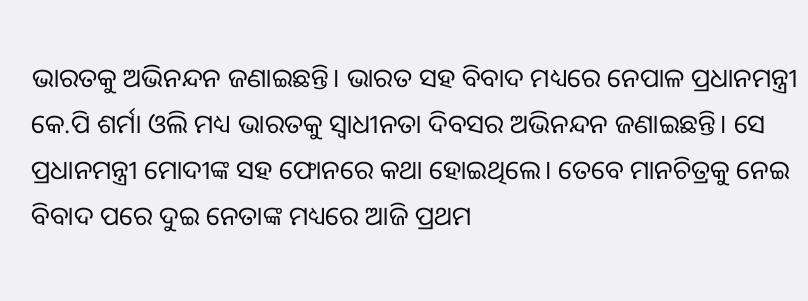ଭାରତକୁ ଅଭିନନ୍ଦନ ଜଣାଇଛନ୍ତି। ଭାରତ ସହ ବିବାଦ ମଧ୍ୟରେ ନେପାଳ ପ୍ରଧାନମନ୍ତ୍ରୀ କେ.ପି ଶର୍ମା ଓଲି ମଧ୍ୟ ଭାରତକୁ ସ୍ବାଧୀନତା ଦିବସର ଅଭିନନ୍ଦନ ଜଣାଇଛନ୍ତି। ସେ ପ୍ରଧାନମନ୍ତ୍ରୀ ମୋଦୀଙ୍କ ସହ ଫୋନରେ କଥା ହୋଇଥିଲେ। ତେବେ ମାନଚିତ୍ରକୁ ନେଇ ବିବାଦ ପରେ ଦୁଇ ନେତାଙ୍କ ମଧ୍ୟରେ ଆଜି ପ୍ରଥମ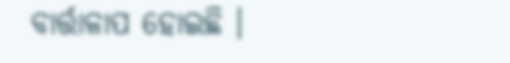ବାର୍ତ୍ତାଳାପ ହୋଇଛି ।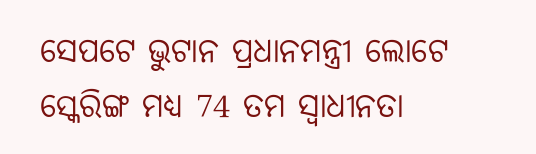ସେପଟେ ଭୁଟାନ ପ୍ରଧାନମନ୍ତ୍ରୀ ଲୋଟେ ସ୍କେରିଙ୍ଗ ମଧ୍ୟ 74 ତମ ସ୍ବାଧୀନତା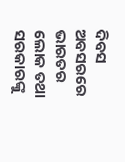ଦିବସ ଅବସରରେ ଭାରତର ଲୋକ ତଥା ସରକାରଙ୍କୁ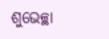ଶୁଭେଚ୍ଛା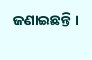ଜଣାଇଛନ୍ତି ।